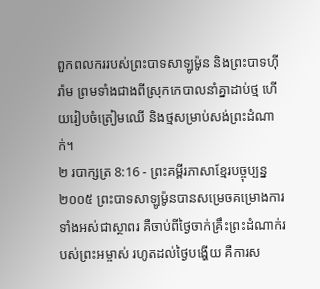ពួកពលកររបស់ព្រះបាទសាឡូម៉ូន និងព្រះបាទហ៊ីរ៉ាម ព្រមទាំងជាងពីស្រុកកេបាលនាំគ្នាដាប់ថ្ម ហើយរៀបចំត្រៀមឈើ និងថ្មសម្រាប់សង់ព្រះដំណាក់។
២ របាក្សត្រ 8:16 - ព្រះគម្ពីរភាសាខ្មែរបច្ចុប្បន្ន ២០០៥ ព្រះបាទសាឡូម៉ូនបានសម្រេចគម្រោងការទាំងអស់ជាស្ថាពរ គឺចាប់ពីថ្ងៃចាក់គ្រឹះព្រះដំណាក់របស់ព្រះអម្ចាស់ រហូតដល់ថ្ងៃបង្ហើយ គឺការស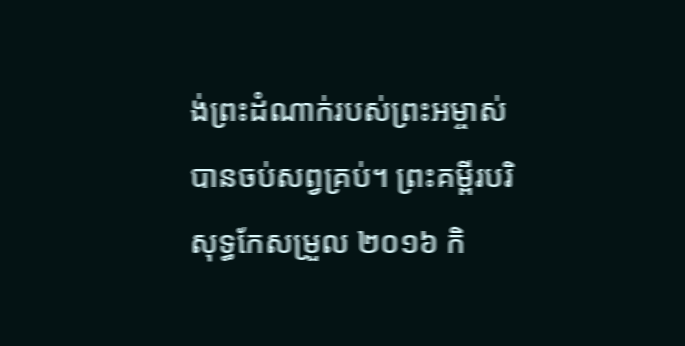ង់ព្រះដំណាក់របស់ព្រះអម្ចាស់បានចប់សព្វគ្រប់។ ព្រះគម្ពីរបរិសុទ្ធកែសម្រួល ២០១៦ កិ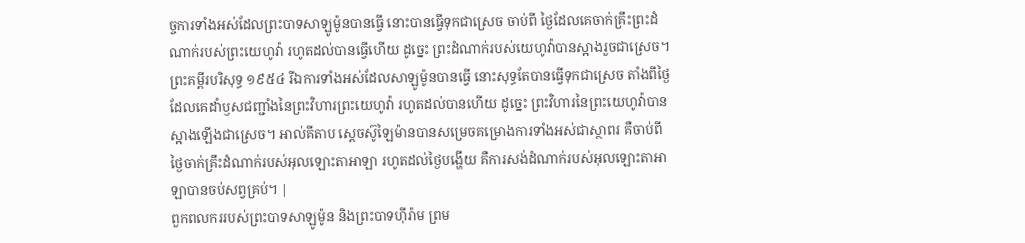ច្ចការទាំងអស់ដែលព្រះបាទសាឡូម៉ូនបានធ្វើ នោះបានធ្វើទុកជាស្រេច ចាប់ពី ថ្ងៃដែលគេចាក់គ្រឹះព្រះដំណាក់របស់ព្រះយេហូវ៉ា រហូតដល់បានធ្វើហើយ ដូច្នេះ ព្រះដំណាក់របស់យេហូវ៉ាបានស្អាងរួចជាស្រេច។ ព្រះគម្ពីរបរិសុទ្ធ ១៩៥៤ រីឯការទាំងអស់ដែលសាឡូម៉ូនបានធ្វើ នោះសុទ្ធតែបានធ្វើទុកជាស្រេច តាំងពីថ្ងៃដែលគេដាំឫសជញ្ជាំងនៃព្រះវិហារព្រះយេហូវ៉ា រហូតដល់បានហើយ ដូច្នេះ ព្រះវិហារនៃព្រះយេហូវ៉ាបានស្អាងឡើងជាស្រេច។ អាល់គីតាប ស្តេចស៊ូឡៃម៉ានបានសម្រេចគម្រោងការទាំងអស់ជាស្ថាពរ គឺចាប់ពីថ្ងៃចាក់គ្រឹះដំណាក់របស់អុលឡោះតាអាឡា រហូតដល់ថ្ងៃបង្ហើយ គឺការសង់ដំណាក់របស់អុលឡោះតាអាឡាបានចប់សព្វគ្រប់។ |
ពួកពលកររបស់ព្រះបាទសាឡូម៉ូន និងព្រះបាទហ៊ីរ៉ាម ព្រម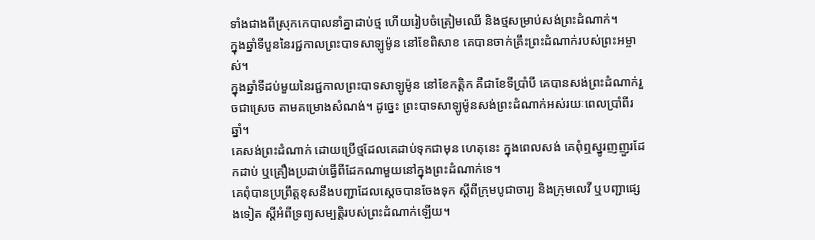ទាំងជាងពីស្រុកកេបាលនាំគ្នាដាប់ថ្ម ហើយរៀបចំត្រៀមឈើ និងថ្មសម្រាប់សង់ព្រះដំណាក់។
ក្នុងឆ្នាំទីបួននៃរជ្ជកាលព្រះបាទសាឡូម៉ូន នៅខែពិសាខ គេបានចាក់គ្រឹះព្រះដំណាក់របស់ព្រះអម្ចាស់។
ក្នុងឆ្នាំទីដប់មួយនៃរជ្ជកាលព្រះបាទសាឡូម៉ូន នៅខែកត្ដិក គឺជាខែទីប្រាំបី គេបានសង់ព្រះដំណាក់រួចជាស្រេច តាមគម្រោងសំណង់។ ដូច្នេះ ព្រះបាទសាឡូម៉ូនសង់ព្រះដំណាក់អស់រយៈពេលប្រាំពីរឆ្នាំ។
គេសង់ព្រះដំណាក់ ដោយប្រើថ្មដែលគេដាប់ទុកជាមុន ហេតុនេះ ក្នុងពេលសង់ គេពុំឮស្នូរញញួរដែកដាប់ ឬគ្រឿងប្រដាប់ធ្វើពីដែកណាមួយនៅក្នុងព្រះដំណាក់ទេ។
គេពុំបានប្រព្រឹត្តខុសនឹងបញ្ជាដែលស្ដេចបានចែងទុក ស្ដីពីក្រុមបូជាចារ្យ និងក្រុមលេវី ឬបញ្ជាផ្សេងទៀត ស្ដីអំពីទ្រព្យសម្បត្តិរបស់ព្រះដំណាក់ឡើយ។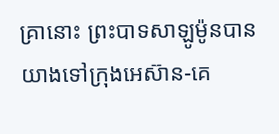គ្រានោះ ព្រះបាទសាឡូម៉ូនបានយាងទៅក្រុងអេស៊ាន-គេ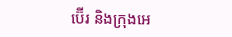ប៊ើរ និងក្រុងអេ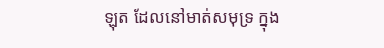ឡុត ដែលនៅមាត់សមុទ្រ ក្នុង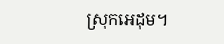ស្រុកអេដុម។